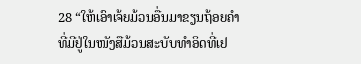28 “ໃຫ້ເອົາເຈ້ຍມ້ວນອື່ນມາຂຽນຖ້ອຍຄຳ ທີ່ມີຢູ່ໃນໜັງສືມ້ວນສະບັບທຳອິດທີ່ເຢ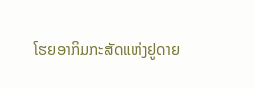ໂຮຍອາກິມກະສັດແຫ່ງຢູດາຍ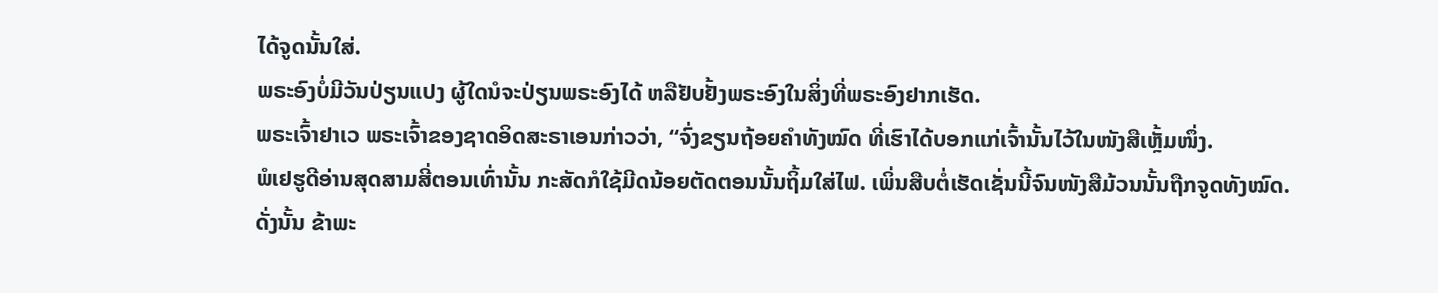ໄດ້ຈູດນັ້ນໃສ່.
ພຣະອົງບໍ່ມີວັນປ່ຽນແປງ ຜູ້ໃດນໍຈະປ່ຽນພຣະອົງໄດ້ ຫລືຢັບຢັ້ງພຣະອົງໃນສິ່ງທີ່ພຣະອົງຢາກເຮັດ.
ພຣະເຈົ້າຢາເວ ພຣະເຈົ້າຂອງຊາດອິດສະຣາເອນກ່າວວ່າ, “ຈົ່ງຂຽນຖ້ອຍຄຳທັງໝົດ ທີ່ເຮົາໄດ້ບອກແກ່ເຈົ້ານັ້ນໄວ້ໃນໜັງສືເຫຼັ້ມໜຶ່ງ.
ພໍເຢຮູດີອ່ານສຸດສາມສີ່ຕອນເທົ່ານັ້ນ ກະສັດກໍໃຊ້ມີດນ້ອຍຕັດຕອນນັ້ນຖິ້ມໃສ່ໄຟ. ເພິ່ນສືບຕໍ່ເຮັດເຊັ່ນນີ້ຈົນໜັງສືມ້ວນນັ້ນຖືກຈູດທັງໝົດ.
ດັ່ງນັ້ນ ຂ້າພະ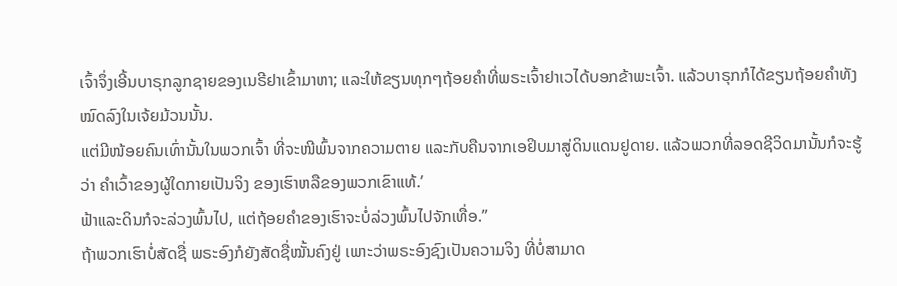ເຈົ້າຈຶ່ງເອີ້ນບາຣຸກລູກຊາຍຂອງເນຣີຢາເຂົ້າມາຫາ; ແລະໃຫ້ຂຽນທຸກໆຖ້ອຍຄຳທີ່ພຣະເຈົ້າຢາເວໄດ້ບອກຂ້າພະເຈົ້າ. ແລ້ວບາຣຸກກໍໄດ້ຂຽນຖ້ອຍຄຳທັງໝົດລົງໃນເຈ້ຍມ້ວນນັ້ນ.
ແຕ່ມີໜ້ອຍຄົນເທົ່ານັ້ນໃນພວກເຈົ້າ ທີ່ຈະໜີພົ້ນຈາກຄວາມຕາຍ ແລະກັບຄືນຈາກເອຢິບມາສູ່ດິນແດນຢູດາຍ. ແລ້ວພວກທີ່ລອດຊີວິດມານັ້ນກໍຈະຮູ້ວ່າ ຄຳເວົ້າຂອງຜູ້ໃດກາຍເປັນຈິງ ຂອງເຮົາຫລືຂອງພວກເຂົາແທ້.’
ຟ້າແລະດິນກໍຈະລ່ວງພົ້ນໄປ, ແຕ່ຖ້ອຍຄຳຂອງເຮົາຈະບໍ່ລ່ວງພົ້ນໄປຈັກເທື່ອ.”
ຖ້າພວກເຮົາບໍ່ສັດຊື່ ພຣະອົງກໍຍັງສັດຊື່ໝັ້ນຄົງຢູ່ ເພາະວ່າພຣະອົງຊົງເປັນຄວາມຈິງ ທີ່ບໍ່ສາມາດ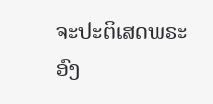ຈະປະຕິເສດພຣະອົງ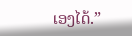ເອງໄດ້.”